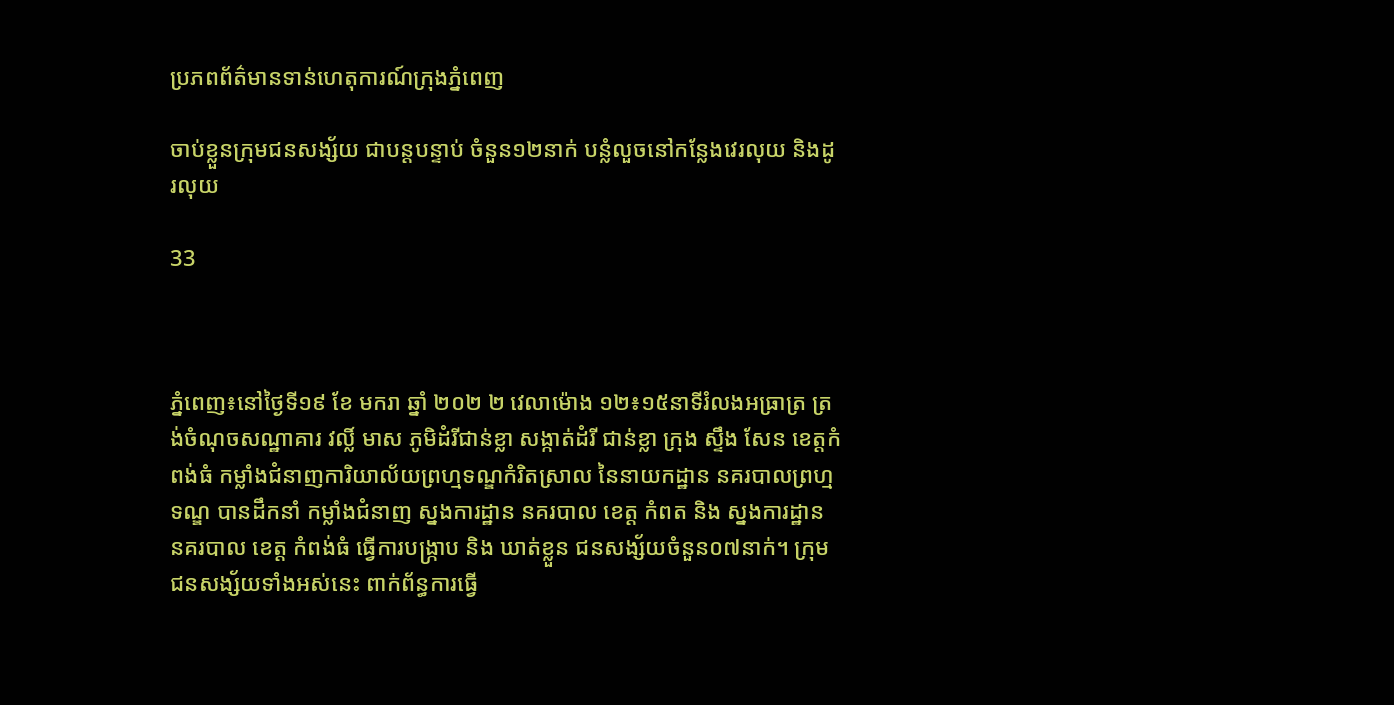ប្រភពព័ត៌មានទាន់ហេតុការណ៍ក្រុងភ្នំពេញ

ចាប់ខ្លួនក្រុមជនសង្ស័យ ជាបន្ដបន្ទាប់ ចំនួន១២នាក់ បន្លំលួចនៅកន្លែងវេរលុយ និងដូរលុយ

33



ភ្នំពេញ៖នៅថ្ងៃទី១៩ ខែ មករា ឆ្នាំ ២០២ ២ វេលាម៉ោង ១២៖១៥នាទីរំលងអធ្រាត្រ ត្រង់ចំណុចសណ្ឋាគារ វល្លិ៍ មាស ភូមិដំរីជាន់ខ្លា សង្កាត់ដំរី ជាន់ខ្លា ក្រុង ស្ទឹង សែន ខេត្តកំពង់ធំ កម្លាំងជំនាញការិយាល័យព្រហ្មទណ្ឌកំរិតស្រាល នៃនាយកដ្ឋាន នគរបាលព្រហ្មទណ្ឌ បានដឹកនាំ កម្លាំងជំនាញ ស្នងការដ្ឋាន នគរបាល ខេត្ត កំពត និង ស្នងការដ្ឋាន នគរបាល ខេត្ត កំពង់ធំ ធ្វេីការបង្ក្រាប និង ឃាត់ខ្លួន ជនសង្ស័យចំនួន០៧នាក់។ ក្រុមជនសង្ស័យទាំងអស់នេះ ពាក់ព័ន្ធការធ្វើ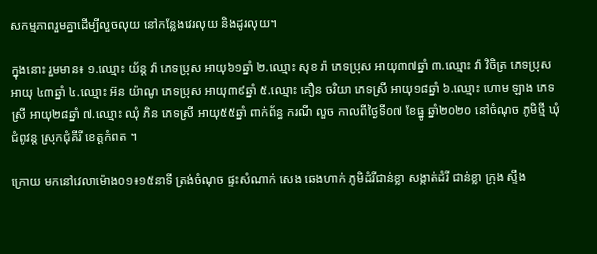សកម្មភាពរួមគ្នាដើម្បីលួចលុយ នៅកន្លែងវេរលុយ និងដូរលុយ។

ក្នុងនោះ រួមមាន៖ ១.ឈ្មោះ យ័ន្ត វ៉ា ភេទប្រុស អាយុ៦១ឆ្នាំ ២.ឈ្មោះ សុខ រ៉ា ភេទប្រុស អាយុ៣៧ឆ្នាំ ៣.ឈ្មោះ វ៉ា វិចិត្រ ភេទប្រុស អាយុ ៤៣ឆ្នាំ ៤.ឈ្មោះ អ៊ន យ៉ាណូ ភេទប្រុស អាយុ៣៩ឆ្នាំ ៥.ឈ្មោះ គឿន ចរិយា ភេទស្រី អាយុ១៨ឆ្នាំ ៦.ឈ្មោះ ហោម ឡាង ភេទស្រី អាយុ២៨ឆ្នាំ ៧.ឈ្មោះ ឈុំ ភិន ភេទស្រី អាយុ៥៥ឆ្នាំ ពាក់ព័ន្ធ ករណី លួច កាលពីថ្ងៃទី០៧ ខែធ្នូ ឆ្នាំ២០២០ នៅចំណុច ភូមិថ្មី ឃុំជំពូវន្ត ស្រុកជុំគីរី ខេត្តកំពត ។

ក្រោយ មកនៅវេលាម៉ោង០១៖១៥នាទី ត្រង់ចំណុច ផ្ទះសំណាក់ សេង ឆេងហាក់ ភូមិដំរីជាន់ខ្លា សង្កាត់ដំរី ជាន់ខ្លា ក្រុង ស្ទឹង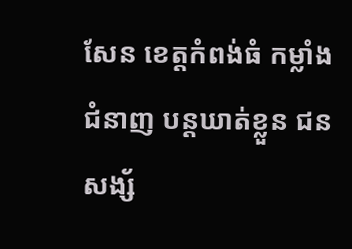សែន ខេត្តកំពង់ធំ កម្លាំង ជំនាញ បន្តឃាត់ខ្លួន ជនសង្ស័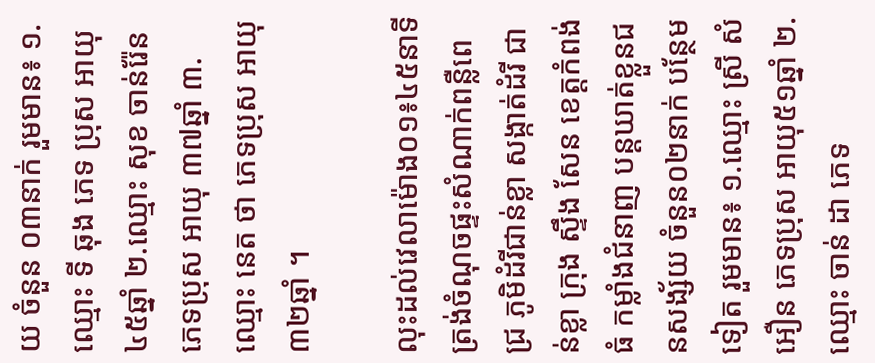យ ចំនួន ០៣នាក់ រួមមាន៖ ១.ឈ្មោះ ទី ឆុង ភេទ ប្រុស អាយុ ៤៥ឆ្នាំ ២.ឈ្មោះ សុខ ចាន់រ៉ែន ភេទប្រុស អាយុ ៣៧ឆ្នាំ ៣.ឈ្មោះ នេត ថា ភេទប្រុស អាយុ៣២ឆ្នាំ ។

លុះដល់វេលាម៉ោង០១៖៤៥នាទី ត្រង់ចំណុចផ្ទះសំណាក់ពន្លឺពេជ្រ ភូមិដំរីជាន់ខ្លា សង្កាត់ដំរី ជាន់ខ្លា ក្រុង ស្ទឹង សែន ខេត្តកំពង់ធំ កម្លាំងជំនាញ បន្តឃាត់ខ្លួនជនសង្ស័យ ចំនួន០២នាក់ បន្ថែម ទៀត រួមមាន៖ ១.ឈ្មោះ ស្រី សំអឿន ភេទប្រុស អាយុ៥១ឆ្នាំ ២.ឈ្មោះ ចាន់ ដា ភេទ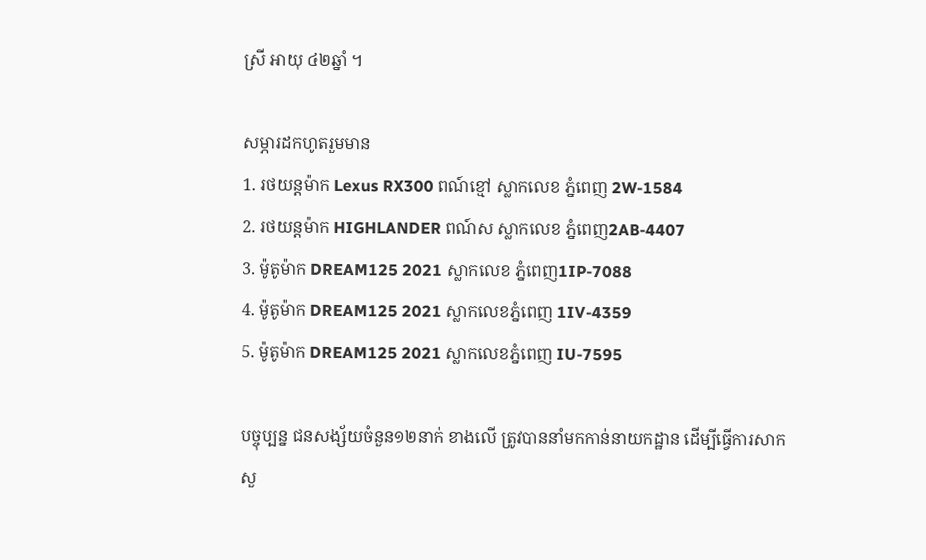ស្រី អាយុ ៤២ឆ្នាំ ។

សម្ភារដកហូតរួមមាន
1. រថយន្តម៉ាក Lexus RX300 ពណ៍ខ្មៅ ស្លាកលេខ ភ្នំពេញ 2W-1584
2. រថយន្តម៉ាក HIGHLANDER ពណ៍ស ស្លាកលេខ ភ្នំពេញ2AB-4407
3. ម៉ូតូម៉ាក DREAM125 2021 ស្លាកលេខ ភ្នំពេញ1IP-7088
4. ម៉ូតូម៉ាក DREAM125 2021 ស្លាកលេខភ្នំពេញ 1IV-4359
5. ម៉ូតូម៉ាក DREAM125 2021 ស្លាកលេខភ្នំពេញ IU-7595

បច្ចុប្បន្ន ជនសង្ស័យចំនួន១២នាក់ ខាងលើ ត្រូវបាននាំមកកាន់នាយកដ្ឋាន ដេីម្បីធ្វេីការសាកសួ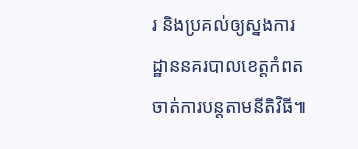រ និងប្រគល់ឲ្យស្នងការដ្ឋាននគរបាលខេត្តកំពត ចាត់ការបន្តតាមនីតិវិធី៕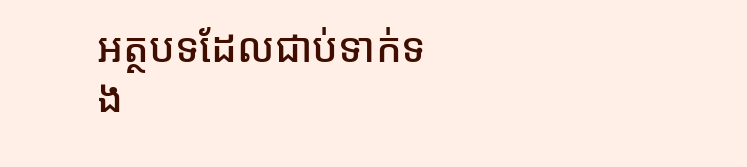អត្ថបទដែលជាប់ទាក់ទង